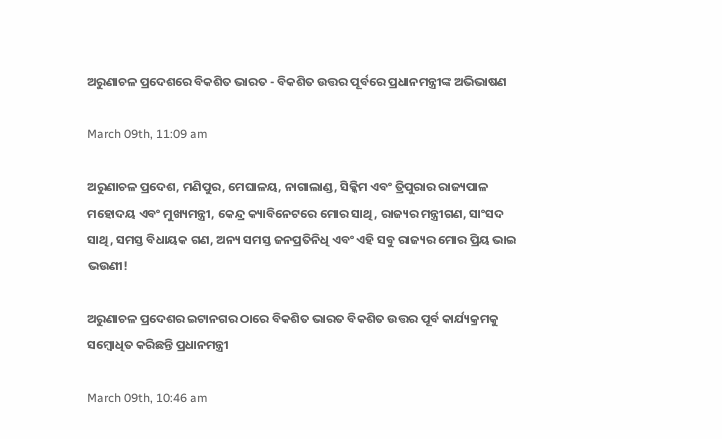ଅରୁଣାଚଳ ପ୍ରଦେଶରେ ବିକଶିତ ଭାରତ - ବିକଶିତ ଉତ୍ତର ପୂର୍ବରେ ପ୍ରଧାନମନ୍ତ୍ରୀଙ୍କ ଅଭିଭାଷଣ

March 09th, 11:09 am

ଅରୁଣାଚଳ ପ୍ରଦେଶ, ମଣିପୁର, ମେଘାଳୟ, ନାଗାଲାଣ୍ଡ, ସିକ୍କିମ ଏବଂ ତ୍ରିପୁରାର ରାଜ୍ୟପାଳ ମହୋଦୟ ଏବଂ ମୁଖ୍ୟମନ୍ତ୍ରୀ, କେନ୍ଦ୍ର କ୍ୟାବିନେଟରେ ମୋର ସାଥି, ରାଜ୍ୟର ମନ୍ତ୍ରୀଗଣ, ସାଂସଦ ସାଥି, ସମସ୍ତ ବିଧାୟକ ଗଣ, ଅନ୍ୟ ସମସ୍ତ ଜନପ୍ରତିନିଧି ଏବଂ ଏହି ସବୁ ରାଜ୍ୟର ମୋର ପ୍ରିୟ ଭାଇ ଭଉଣୀ!

ଅରୁଣାଚଳ ପ୍ରଦେଶର ଇଟାନଗର ଠାରେ ବିକଶିତ ଭାରତ ବିକଶିତ ଉତ୍ତର ପୂର୍ବ କାର୍ଯ୍ୟକ୍ରମକୁ ସମ୍ବୋଧିତ କରିଛନ୍ତି ପ୍ରଧାନମନ୍ତ୍ରୀ

March 09th, 10:46 am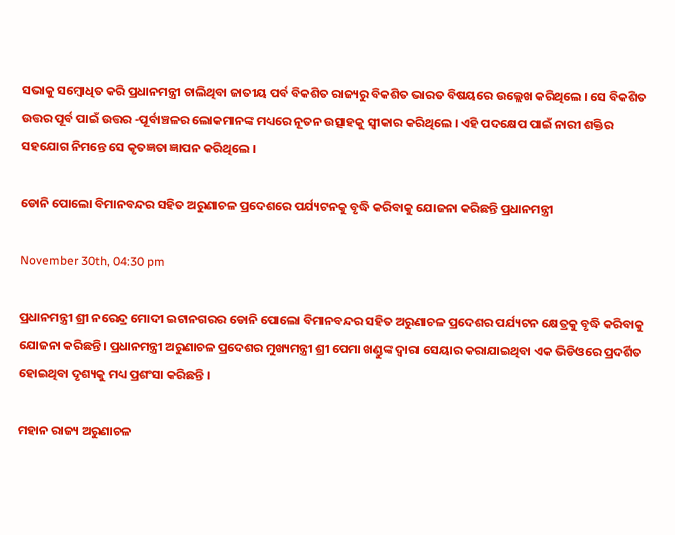ସଭାକୁ ସମ୍ବୋଧିତ କରି ପ୍ରଧାନମନ୍ତ୍ରୀ ଚାଲିଥିବା ଜାତୀୟ ପର୍ବ ବିକଶିତ ରାଜ୍ୟରୁ ବିକଶିତ ଭାରତ ବିଷୟରେ ଉଲ୍ଲେଖ କରିଥିଲେ । ସେ ବିକଶିତ ଉତ୍ତର ପୂର୍ବ ପାଇଁ ଉତ୍ତର -ପୂର୍ବାଞ୍ଚଳର ଲୋକମାନଙ୍କ ମଧ୍ୟରେ ନୂତନ ଉତ୍ସାହକୁ ସ୍ୱୀକାର କରିଥିଲେ । ଏହି ପଦକ୍ଷେପ ପାଇଁ ନାରୀ ଶକ୍ତିର ସହଯୋଗ ନିମନ୍ତେ ସେ କୃତଜ୍ଞତା ଜ୍ଞାପନ କରିଥିଲେ ।

ଡୋନି ପୋଲୋ ବିମାନବନ୍ଦର ସହିତ ଅରୁଣାଚଳ ପ୍ରଦେଶରେ ପର୍ଯ୍ୟଟନକୁ ବୃଦ୍ଧି କରିବାକୁ ଯୋଜନା କରିଛନ୍ତି ପ୍ରଧାନମନ୍ତ୍ରୀ

November 30th, 04:30 pm

ପ୍ରଧାନମନ୍ତ୍ରୀ ଶ୍ରୀ ନରେନ୍ଦ୍ର ମୋଦୀ ଇଟାନଗରର ଡୋନି ପୋଲୋ ବିମାନବନ୍ଦର ସହିତ ଅରୁଣାଚଳ ପ୍ରଦେଶର ପର୍ଯ୍ୟଟନ କ୍ଷେତ୍ରକୁ ବୃଦ୍ଧି କରିବାକୁ ଯୋଜନା କରିଛନ୍ତି । ପ୍ରଧାନମନ୍ତ୍ରୀ ଅରୁଣାଚଳ ପ୍ରଦେଶର ମୁଖ୍ୟମନ୍ତ୍ରୀ ଶ୍ରୀ ପେମା ଖଣ୍ଡୁଙ୍କ ଦ୍ୱାରା ସେୟାର କରାଯାଇଥିବା ଏକ ଭିଡିଓରେ ପ୍ରଦର୍ଶିତ ହୋଇଥିବା ଦୃଶ୍ୟକୁ ମଧ୍ୟ ପ୍ରଶଂସା କରିଛନ୍ତି ।

ମହାନ ରାଜ୍ୟ ଅରୁଣାଚଳ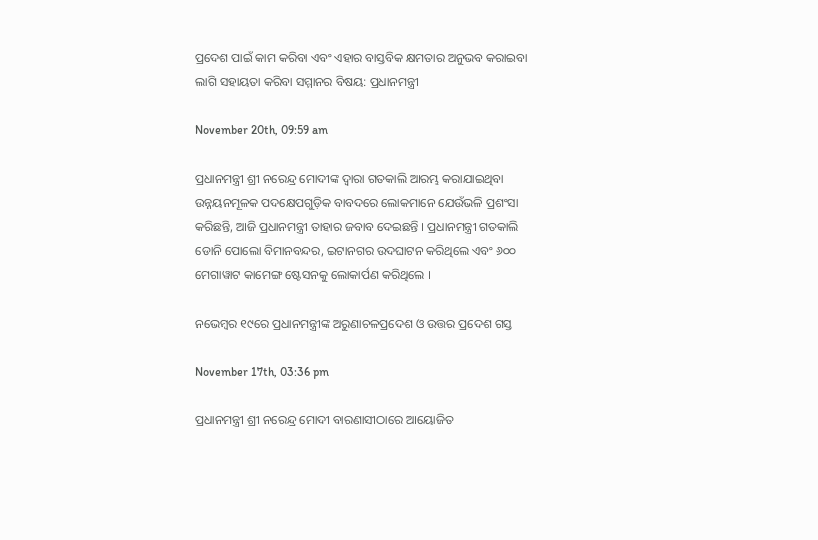ପ୍ରଦେଶ ପାଇଁ କାମ କରିବା ଏବଂ ଏହାର ବାସ୍ତବିକ କ୍ଷମତାର ଅନୁଭବ କରାଇବା ଲାଗି ସହାୟତା କରିବା ସମ୍ମାନର ବିଷୟ: ପ୍ରଧାନମନ୍ତ୍ରୀ

November 20th, 09:59 am

ପ୍ରଧାନମନ୍ତ୍ରୀ ଶ୍ରୀ ନରେନ୍ଦ୍ର ମୋଦୀଙ୍କ ଦ୍ୱାରା ଗତକାଲି ଆରମ୍ଭ କରାଯାଇଥିବା ଉନ୍ନୟନମୂଳକ ପଦକ୍ଷେପଗୁଡ଼ିକ ବାବଦରେ ଲୋକମାନେ ଯେଉଁଭଳି ପ୍ରଶଂସା କରିଛନ୍ତି, ଆଜି ପ୍ରଧାନମନ୍ତ୍ରୀ ତାହାର ଜବାବ ଦେଇଛନ୍ତି । ପ୍ରଧାନମନ୍ତ୍ରୀ ଗତକାଲି ଡୋନି ପୋଲୋ ବିମାନବନ୍ଦର, ଇଟାନଗର ଉଦଘାଟନ କରିଥିଲେ ଏବଂ ୬୦୦ ମେଗାୱାଟ କାମେଙ୍ଗ ଷ୍ଟେସନକୁ ଲୋକାର୍ପଣ କରିଥିଲେ ।

ନଭେମ୍ବର ୧୯ରେ ପ୍ରଧାନମନ୍ତ୍ରୀଙ୍କ ଅରୁଣାଚଳପ୍ରଦେଶ ଓ ଉତ୍ତର ପ୍ରଦେଶ ଗସ୍ତ

November 17th, 03:36 pm

ପ୍ରଧାନମନ୍ତ୍ରୀ ଶ୍ରୀ ନରେନ୍ଦ୍ର ମୋଦୀ ବାରଣାସୀଠାରେ ଆୟୋଜିତ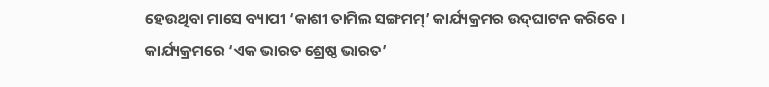ହେଉଥିବା ମାସେ ବ୍ୟାପୀ ‘କାଶୀ ତାମିଲ ସଙ୍ଗମମ୍‌’ କାର୍ଯ୍ୟକ୍ରମର ଉଦ୍‌ଘାଟନ କରିବେ । କାର୍ଯ୍ୟକ୍ରମରେ ‘ଏକ ଭାରତ ଶ୍ରେଷ୍ଠ ଭାରତ’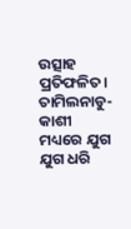ଉତ୍ସାହ ପ୍ରତିଫଳିତ। ତାମିଲନାଡୁ-କାଶୀ ମଧ୍ୟରେ ଯୁଗ ଯୁଗ ଧରି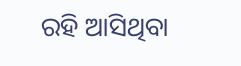ରହି ଆସିଥିବା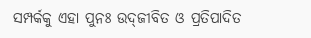ସମ୍ପର୍କକୁ ଏହା ପୁନଃ ଉଦ୍‌ଜୀବିତ ଓ ପ୍ରତିପାଦିତ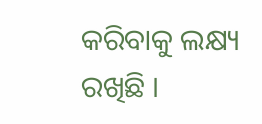କରିବାକୁ ଲକ୍ଷ୍ୟ ରଖିଛି ।